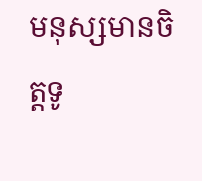មនុស្សមានចិត្តទូ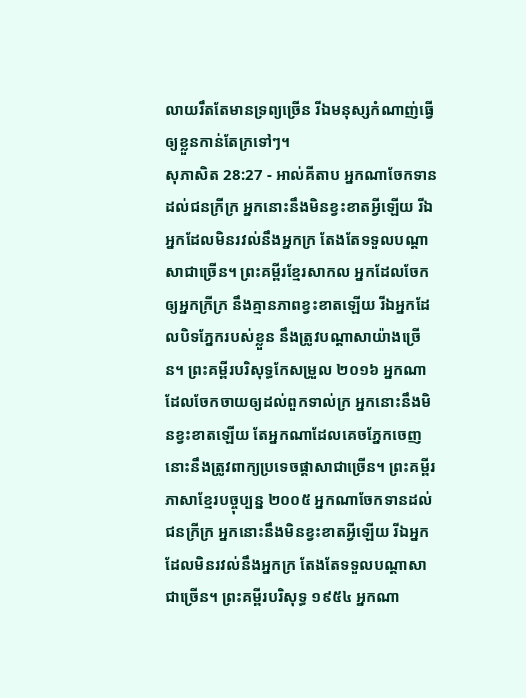លាយរឹតតែមានទ្រព្យច្រើន រីឯមនុស្សកំណាញ់ធ្វើឲ្យខ្លួនកាន់តែក្រទៅៗ។
សុភាសិត 28:27 - អាល់គីតាប អ្នកណាចែកទានដល់ជនក្រីក្រ អ្នកនោះនឹងមិនខ្វះខាតអ្វីឡើយ រីឯអ្នកដែលមិនរវល់នឹងអ្នកក្រ តែងតែទទួលបណ្ដាសាជាច្រើន។ ព្រះគម្ពីរខ្មែរសាកល អ្នកដែលចែកឲ្យអ្នកក្រីក្រ នឹងគ្មានភាពខ្វះខាតឡើយ រីឯអ្នកដែលបិទភ្នែករបស់ខ្លួន នឹងត្រូវបណ្ដាសាយ៉ាងច្រើន។ ព្រះគម្ពីរបរិសុទ្ធកែសម្រួល ២០១៦ អ្នកណាដែលចែកចាយឲ្យដល់ពួកទាល់ក្រ អ្នកនោះនឹងមិនខ្វះខាតឡើយ តែអ្នកណាដែលគេចភ្នែកចេញ នោះនឹងត្រូវពាក្យប្រទេចផ្ដាសាជាច្រើន។ ព្រះគម្ពីរភាសាខ្មែរបច្ចុប្បន្ន ២០០៥ អ្នកណាចែកទានដល់ជនក្រីក្រ អ្នកនោះនឹងមិនខ្វះខាតអ្វីឡើយ រីឯអ្នកដែលមិនរវល់នឹងអ្នកក្រ តែងតែទទួលបណ្ដាសាជាច្រើន។ ព្រះគម្ពីរបរិសុទ្ធ ១៩៥៤ អ្នកណា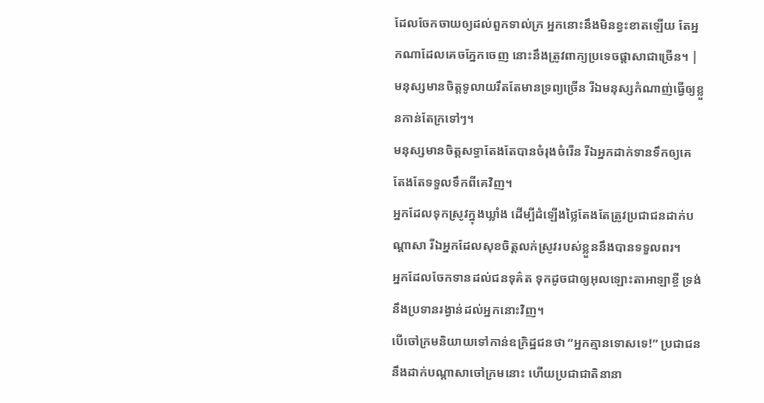ដែលចែកចាយឲ្យដល់ពួកទាល់ក្រ អ្នកនោះនឹងមិនខ្វះខាតឡើយ តែអ្នកណាដែលគេចភ្នែកចេញ នោះនឹងត្រូវពាក្យប្រទេចផ្តាសាជាច្រើន។ |
មនុស្សមានចិត្តទូលាយរឹតតែមានទ្រព្យច្រើន រីឯមនុស្សកំណាញ់ធ្វើឲ្យខ្លួនកាន់តែក្រទៅៗ។
មនុស្សមានចិត្តសទ្ធាតែងតែបានចំរុងចំរើន រីឯអ្នកដាក់ទានទឹកឲ្យគេ តែងតែទទួលទឹកពីគេវិញ។
អ្នកដែលទុកស្រូវក្នុងឃ្លាំង ដើម្បីដំឡើងថ្លៃតែងតែត្រូវប្រជាជនដាក់បណ្ដាសា រីឯអ្នកដែលសុខចិត្តលក់ស្រូវរបស់ខ្លួននឹងបានទទួលពរ។
អ្នកដែលចែកទានដល់ជនទុគ៌ត ទុកដូចជាឲ្យអុលឡោះតាអាឡាខ្ចី ទ្រង់នឹងប្រទានរង្វាន់ដល់អ្នកនោះវិញ។
បើចៅក្រមនិយាយទៅកាន់ឧក្រិដ្ឋជនថា “អ្នកគ្មានទោសទេ!” ប្រជាជននឹងដាក់បណ្ដាសាចៅក្រមនោះ ហើយប្រជាជាតិនានា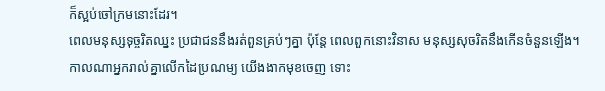ក៏ស្អប់ចៅក្រមនោះដែរ។
ពេលមនុស្សទុច្ចរិតឈ្នះ ប្រជាជននឹងរត់ពួនគ្រប់ៗគ្នា ប៉ុន្តែ ពេលពួកនោះវិនាស មនុស្សសុចរិតនឹងកើនចំនួនឡើង។
កាលណាអ្នករាល់គ្នាលើកដៃប្រណម្យ យើងងាកមុខចេញ ទោះ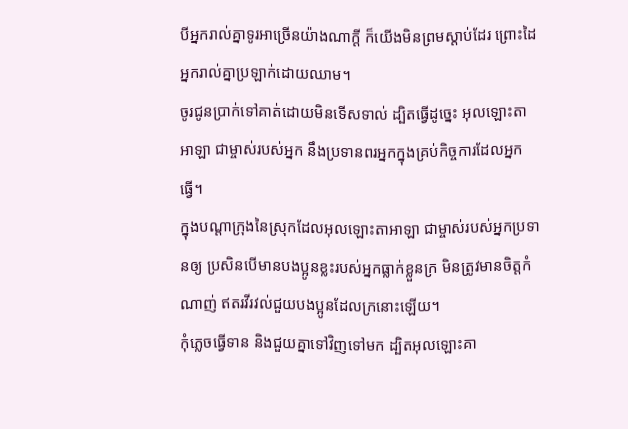បីអ្នករាល់គ្នាទូរអាច្រើនយ៉ាងណាក្ដី ក៏យើងមិនព្រមស្ដាប់ដែរ ព្រោះដៃអ្នករាល់គ្នាប្រឡាក់ដោយឈាម។
ចូរជូនប្រាក់ទៅគាត់ដោយមិនទើសទាល់ ដ្បិតធ្វើដូច្នេះ អុលឡោះតាអាឡា ជាម្ចាស់របស់អ្នក នឹងប្រទានពរអ្នកក្នុងគ្រប់កិច្ចការដែលអ្នកធ្វើ។
ក្នុងបណ្តាក្រុងនៃស្រុកដែលអុលឡោះតាអាឡា ជាម្ចាស់របស់អ្នកប្រទានឲ្យ ប្រសិនបើមានបងប្អូនខ្លះរបស់អ្នកធ្លាក់ខ្លួនក្រ មិនត្រូវមានចិត្តកំណាញ់ ឥតរវីរវល់ជួយបងប្អូនដែលក្រនោះឡើយ។
កុំភ្លេចធ្វើទាន និងជួយគ្នាទៅវិញទៅមក ដ្បិតអុលឡោះគា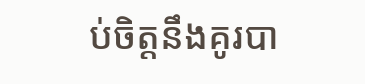ប់ចិត្តនឹងគូរបា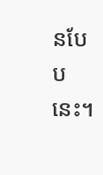នបែបនេះ។